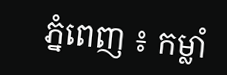ភ្នំពេញ ៖ កម្លាំ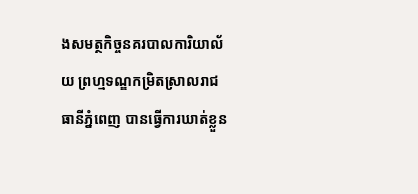ងសមត្ថកិច្ចនគរបាលការិយាល័យ ព្រហ្មទណ្ឌកម្រិតស្រាលរាជធានីភ្នំពេញ បានធ្វើការឃាត់ខ្លួន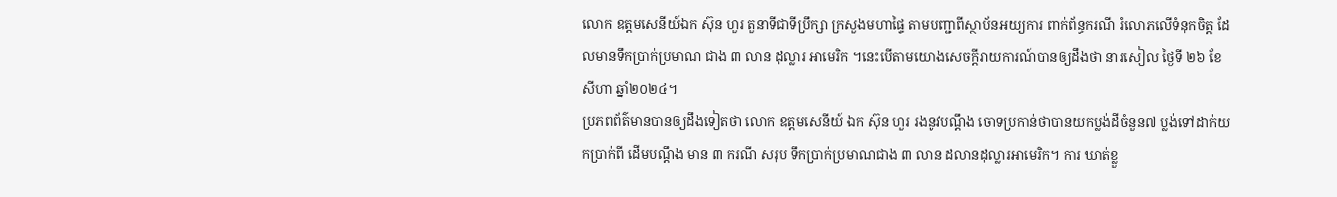លោក ឧត្តមសេនីយ៍ឯក ស៊ុន ហួរ តួនាទីជាទីប្រឹក្សា ក្រសួងមហាផ្ទៃ តាមបញ្ជាពីស្ថាប័នអយ្យការ ពាក់ព័ន្ធករណី រំលោភលើទំនុកចិត្ត ដែលមានទឹកប្រាក់ប្រមាណ ជាង ៣ លាន ដុល្លារ អាមេរិក ។នេះបើតាមយោងសេចក្តីរាយការណ៍បានឲ្យដឹងថា នារសៀល ថ្ងៃទី ២៦ ខែសីហា ឆ្នាំ២០២៤។
ប្រភពព័ត៌មានបានឲ្យដឹងទៀតថា លោក ឧត្តមសេនីយ៍ ឯក ស៊ុន ហួរ រងនូវបណ្តឹង ចោទប្រកាន់ថាបានយកប្លង់ដីចំនួន៧ ប្លង់ទៅដាក់យកប្រាក់ពី ដើមបណ្តឹង មាន ៣ ករណី សរុប ទឹកប្រាក់ប្រមាណជាង ៣ លាន ដលានដុល្លារអាមេរិក។ ការ ឃាត់ខ្លួ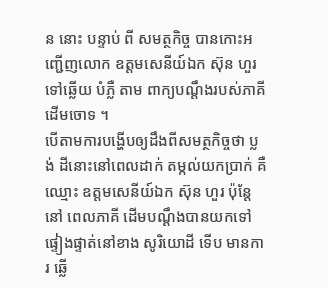ន នោះ បន្ទាប់ ពី សមត្ថកិច្ច បានកោះអញ្ជើញលោក ឧត្តមសេនីយ៍ឯក ស៊ុន ហួរ ទៅឆ្លើយ បំភ្លឺ តាម ពាក្យបណ្តឹងរបស់ភាគីដើមចោទ ។
បើតាមការបង្ហើបឲ្យដឹងពីសមត្ថកិច្ចថា ប្លង់ ដីនោះនៅពេលដាក់ តម្កល់យកប្រាក់ គឺឈ្មោះ ឧត្តមសេនីយ៍ឯក ស៊ុន ហួរ ប៉ុន្តែ នៅ ពេលភាគី ដើមបណ្តឹងបានយកទៅ ផ្ទៀងផ្ទាត់នៅខាង សូរិយោដី ទើប មានការ ឆ្លើ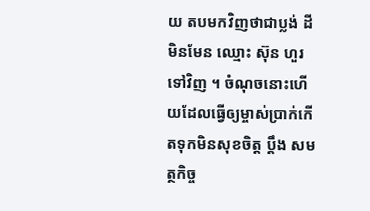យ តបមកវិញថាជាប្លង់ ដី មិនមែន ឈ្មោះ ស៊ុន ហួរទៅវិញ ។ ចំណុចនោះហើយដែលធ្វើឲ្យម្ចាស់ប្រាក់កើតទុកមិនសុខចិត្ត ប្តឹង សមត្ថកិច្ច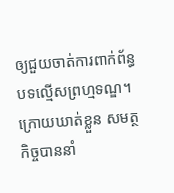ឲ្យជួយចាត់ការពាក់ព័ន្ធ បទល្មើសព្រហ្មទណ្ឌ។
ក្រោយឃាត់ខ្លួន សមត្ថកិច្ចបាននាំ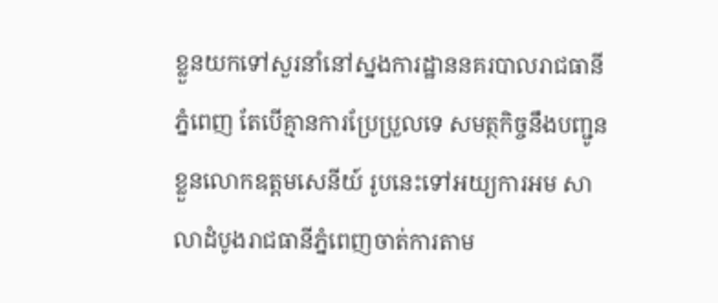ខ្លួនយកទៅសួរនាំនៅស្នងការដ្ឋាននគរបាលរាជធានីភ្នំពេញ តែបើគ្មានការប្រែប្រួលទេ សមត្ថកិច្ចនឹងបញ្ជូនខ្លួនលោកឧត្តមសេនីយ៍ រូបនេះទៅអយ្យការអម សាលាដំបូងរាជធានីភ្នំពេញចាត់ការតាម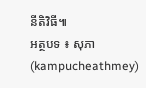នីតិវិធី៕
អត្ថបទ ៖ សុភា (kampucheathmey)